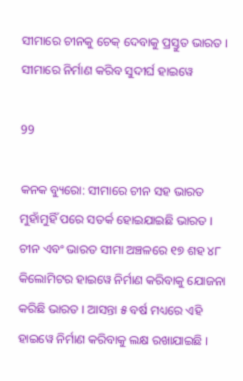ସୀମାରେ ଚୀନକୁ ଚେକ୍ ଦେବାକୁ ପ୍ରସ୍ତୁତ ଭାରତ । ସୀମାରେ ନିର୍ମାଣ କରିବ ସୁଦୀର୍ଘ ହାଇୱେ

99

କନକ ବ୍ୟୁରୋ: ସୀମାରେ ଚୀନ ସହ ଭାରତ ମୁହାଁମୁହିଁ ପରେ ସତର୍କ ହୋଇଯାଇଛି ଭାରତ । ଚୀନ ଏବଂ ଭାରତ ସୀମା ଅଞ୍ଚଳରେ ୧୭ ଶହ ୪୮ କିଲୋମିଟର ହାଇୱେ ନିର୍ମାଣ କରିବାକୁ ଯୋଜନା କରିଛି ଭାରତ । ଆସନ୍ତା ୫ ବର୍ଷ ମଧ୍ୟରେ ଏହି ହାଇୱେ ନିର୍ମାଣ କରିବାକୁ ଲକ୍ଷ ରଖାଯାଇଛି ।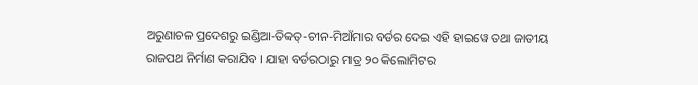ଅରୁଣାଚଳ ପ୍ରଦେଶରୁ ଇଣ୍ଡିଆ-ତିବ୍ୱତ୍-ଚୀନ-ମିଆଁମାର ବର୍ଡର ଦେଇ ଏହି ହାଇୱେ ତଥା ଜାତୀୟ ରାଜପଥ ନିର୍ମାଣ କରାଯିବ । ଯାହା ବର୍ଡରଠାରୁ ମାତ୍ର ୨୦ କିଲୋମିଟର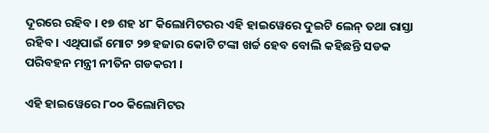ଦୂରରେ ରହିବ । ୧୭ ଶହ ୪୮ କିଲୋମିଟରର ଏହି ହାଇୱେରେ ଦୁଇଟି ଲେନ୍ ତଥା ରାସ୍ତା ରହିବ । ଏଥିପାଇଁ ମୋଟ ୨୭ ହଜାର କୋଟି ଟଙ୍କା ଖର୍ଚ୍ଚ ହେବ ବୋଲି କହିଛନ୍ତି ସଡକ ପରିବହନ ମନ୍ତ୍ରୀ ନୀତିନ ଗଡକରୀ ।

ଏହି ହାଇୱେରେ ୮୦୦ କିଲୋମିଟର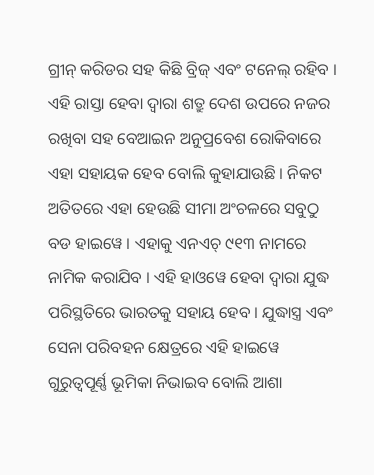ଗ୍ରୀନ୍ କରିଡର ସହ କିଛି ବ୍ରିଜ୍ ଏବଂ ଟନେଲ୍ ରହିବ । ଏହି ରାସ୍ତା ହେବା ଦ୍ୱାରା ଶତ୍ରୁ ଦେଶ ଉପରେ ନଜର ରଖିବା ସହ ବେଆଇନ ଅନୁପ୍ରବେଶ ରୋକିବାରେ ଏହା ସହାୟକ ହେବ ବୋଲି କୁହାଯାଉଛି । ନିକଟ ଅତିତରେ ଏହା ହେଉଛି ସୀମା ଅଂଚଳରେ ସବୁଠୁ ବଡ ହାଇୱେ । ଏହାକୁ ଏନଏଚ୍ ୯୧୩ ନାମରେ ନାମିକ କରାଯିବ । ଏହି ହାଓୱେ ହେବା ଦ୍ୱାରା ଯୁଦ୍ଧ ପରିସ୍ଥତିରେ ଭାରତକୁ ସହାୟ ହେବ । ଯୁଦ୍ଧାସ୍ତ୍ର ଏବଂ ସେନା ପରିବହନ କ୍ଷେତ୍ରରେ ଏହି ହାଇୱେ ଗୁରୁତ୍ୱପୂର୍ଣ୍ଣ ଭୂମିକା ନିଭାଇବ ବୋଲି ଆଶା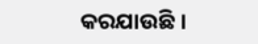କରଯାଉଛି ।